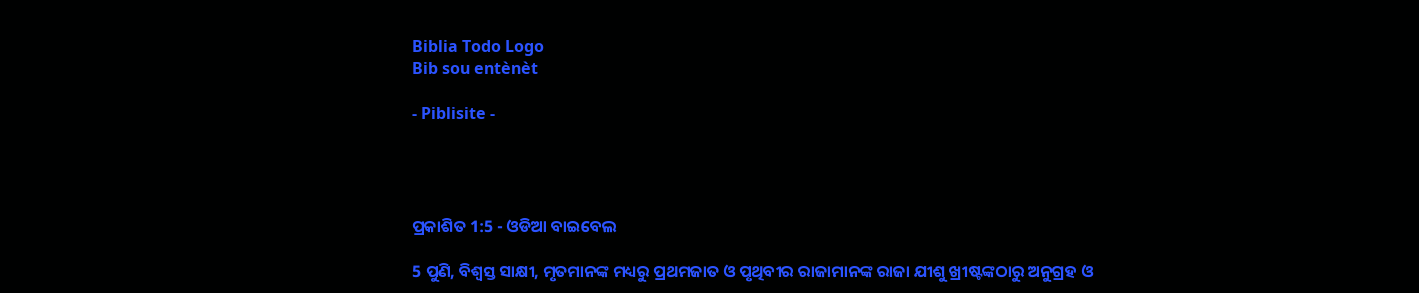Biblia Todo Logo
Bib sou entènèt

- Piblisite -




ପ୍ରକାଶିତ 1:5 - ଓଡିଆ ବାଇବେଲ

5 ପୁଣି, ବିଶ୍ୱସ୍ତ ସାକ୍ଷୀ, ମୃତମାନଙ୍କ ମଧ୍ୟରୁ ପ୍ରଥମଜାତ ଓ ପୃଥିବୀର ରାଜାମାନଙ୍କ ରାଜା ଯୀଶୁ ଖ୍ରୀଷ୍ଟଙ୍କଠାରୁ ଅନୁଗ୍ରହ ଓ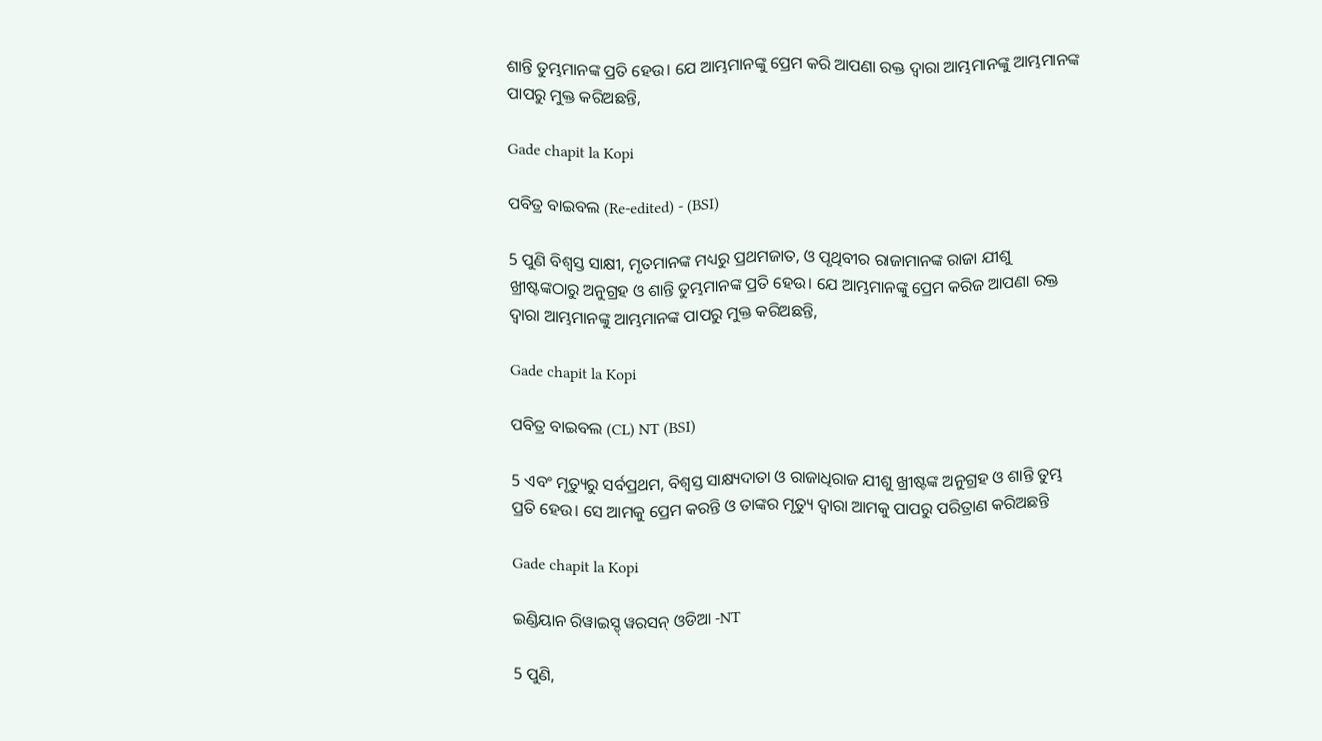ଶାନ୍ତି ତୁମ୍ଭମାନଙ୍କ ପ୍ରତି ହେଉ। ଯେ ଆମ୍ଭମାନଙ୍କୁ ପ୍ରେମ କରି ଆପଣା ରକ୍ତ ଦ୍ୱାରା ଆମ୍ଭମାନଙ୍କୁ ଆମ୍ଭମାନଙ୍କ ପାପରୁ ମୁକ୍ତ କରିଅଛନ୍ତି,

Gade chapit la Kopi

ପବିତ୍ର ବାଇବଲ (Re-edited) - (BSI)

5 ପୁଣି ବିଶ୍ଵସ୍ତ ସାକ୍ଷୀ, ମୃତମାନଙ୍କ ମଧ୍ୟରୁ ପ୍ରଥମଜାତ, ଓ ପୃଥିବୀର ରାଜାମାନଙ୍କ ରାଜା ଯୀଶୁ ଖ୍ରୀଷ୍ଟଙ୍କଠାରୁ ଅନୁଗ୍ରହ ଓ ଶାନ୍ତି ତୁମ୍ଭମାନଙ୍କ ପ୍ରତି ହେଉ। ଯେ ଆମ୍ଭମାନଙ୍କୁ ପ୍ରେମ କରିଜ ଆପଣା ରକ୍ତ ଦ୍ଵାରା ଆମ୍ଭମାନଙ୍କୁ ଆମ୍ଭମାନଙ୍କ ପାପରୁ ମୁକ୍ତ କରିଅଛନ୍ତି,

Gade chapit la Kopi

ପବିତ୍ର ବାଇବଲ (CL) NT (BSI)

5 ଏବଂ ମୃତ୍ୟୁରୁ ସର୍ବପ୍ରଥମ, ବିଶ୍ୱସ୍ତ ସାକ୍ଷ୍ୟଦାତା ଓ ରାଜାଧିରାଜ ଯୀଶୁ ଖ୍ରୀଷ୍ଟଙ୍କ ଅନୁଗ୍ରହ ଓ ଶାନ୍ତି ତୁମ୍ଭ ପ୍ରତି ହେଉ। ସେ ଆମକୁ ପ୍ରେମ କରନ୍ତି ଓ ତାଙ୍କର ମୃତ୍ୟୁ ଦ୍ୱାରା ଆମକୁ ପାପରୁ ପରିତ୍ରାଣ କରିଅଛନ୍ତି

Gade chapit la Kopi

ଇଣ୍ଡିୟାନ ରିୱାଇସ୍ଡ୍ ୱରସନ୍ ଓଡିଆ -NT

5 ପୁଣି,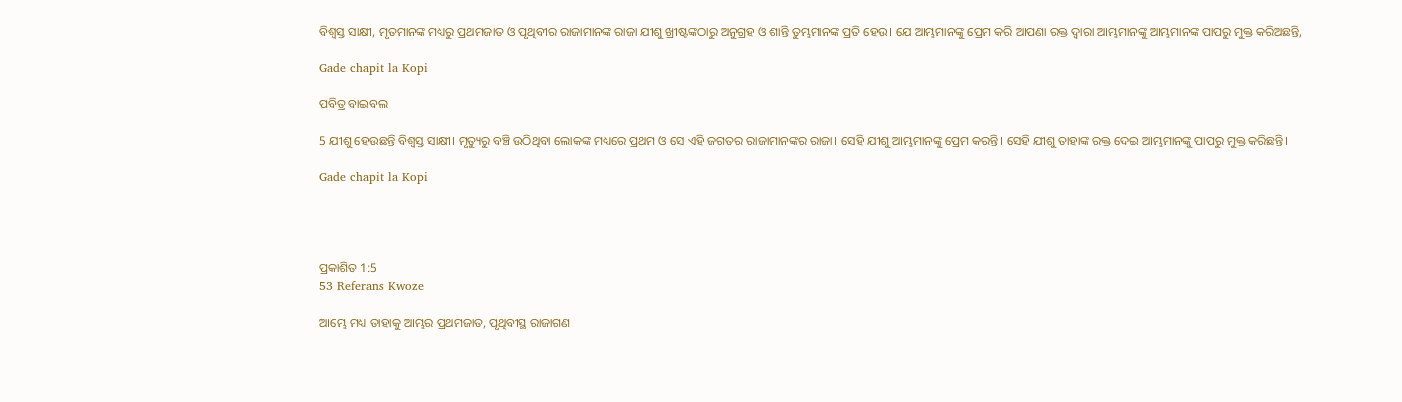ବିଶ୍ୱସ୍ତ ସାକ୍ଷୀ, ମୃତମାନଙ୍କ ମଧ୍ୟରୁ ପ୍ରଥମଜାତ ଓ ପୃଥିବୀର ରାଜାମାନଙ୍କ ରାଜା ଯୀଶୁ ଖ୍ରୀଷ୍ଟଙ୍କଠାରୁ ଅନୁଗ୍ରହ ଓ ଶାନ୍ତି ତୁମ୍ଭମାନଙ୍କ ପ୍ରତି ହେଉ। ଯେ ଆମ୍ଭମାନଙ୍କୁ ପ୍ରେମ କରି ଆପଣା ରକ୍ତ ଦ୍ୱାରା ଆମ୍ଭମାନଙ୍କୁ ଆମ୍ଭମାନଙ୍କ ପାପରୁ ମୁକ୍ତ କରିଅଛନ୍ତି,

Gade chapit la Kopi

ପବିତ୍ର ବାଇବଲ

5 ଯୀଶୁ ହେଉଛନ୍ତି ବିଶ୍ୱସ୍ତ ସାକ୍ଷୀ। ମୃତ୍ୟୁରୁ ବଞ୍ଚି ଉଠିଥିବା ଲୋକଙ୍କ ମଧ୍ୟରେ ପ୍ରଥମ ଓ ସେ ଏହି ଜଗତର ରାଜାମାନଙ୍କର ରାଜା। ସେହି ଯୀଶୁ ଆମ୍ଭମାନଙ୍କୁ ପ୍ରେମ କରନ୍ତି। ସେହି ଯୀଶୁ ତାହାଙ୍କ ରକ୍ତ ଦେଇ ଆମ୍ଭମାନଙ୍କୁ ପାପରୁ ମୁକ୍ତ କରିଛନ୍ତି।

Gade chapit la Kopi




ପ୍ରକାଶିତ 1:5
53 Referans Kwoze

ଆମ୍ଭେ ମଧ୍ୟ ତାହାକୁ ଆମ୍ଭର ପ୍ରଥମଜାତ, ପୃଥିବୀସ୍ଥ ରାଜାଗଣ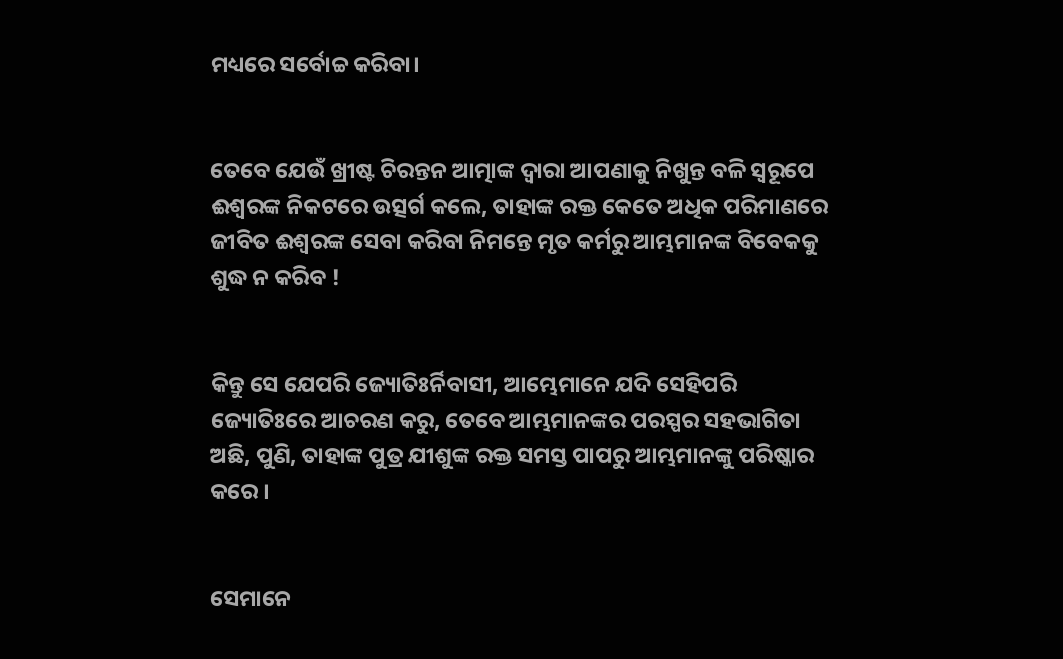ମଧ୍ୟରେ ସର୍ବୋଚ୍ଚ କରିବା।


ତେବେ ଯେଉଁ ଖ୍ରୀଷ୍ଟ ଚିରନ୍ତନ ଆତ୍ମାଙ୍କ ଦ୍ୱାରା ଆପଣାକୁ ନିଖୁନ୍ତ ବଳି ସ୍ୱରୂପେ ଈଶ୍ୱରଙ୍କ ନିକଟରେ ଉତ୍ସର୍ଗ କଲେ, ତାହାଙ୍କ ରକ୍ତ କେତେ ଅଧିକ ପରିମାଣରେ ଜୀବିତ ଈଶ୍ୱରଙ୍କ ସେବା କରିବା ନିମନ୍ତେ ମୃତ କର୍ମରୁ ଆମ୍ଭମାନଙ୍କ ବିବେକକୁ ଶୁଦ୍ଧ ନ କରିବ !


କିନ୍ତୁ ସେ ଯେପରି ଜ୍ୟୋତିଃର୍ନିବାସୀ, ଆମ୍ଭେମାନେ ଯଦି ସେହିପରି ଜ୍ୟୋତିଃରେ ଆଚରଣ କରୁ, ତେବେ ଆମ୍ଭମାନଙ୍କର ପରସ୍ପର ସହଭାଗିତା ଅଛି, ପୁଣି, ତାହାଙ୍କ ପୁତ୍ର ଯୀଶୁଙ୍କ ରକ୍ତ ସମସ୍ତ ପାପରୁ ଆମ୍ଭମାନଙ୍କୁ ପରିଷ୍କାର କରେ ।


ସେମାନେ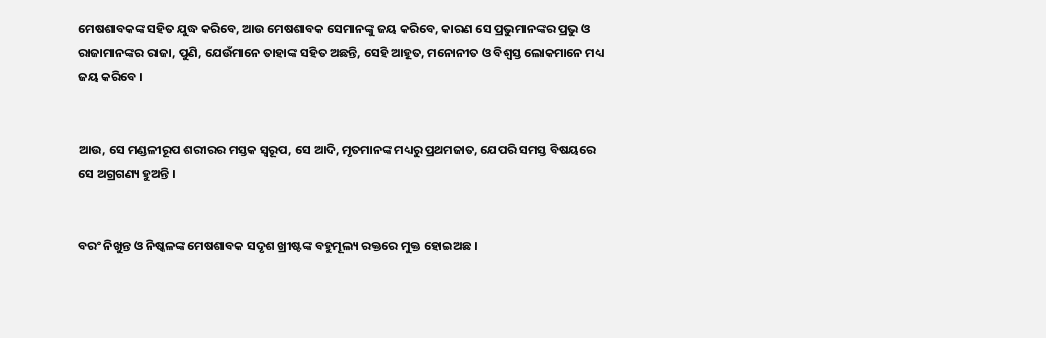ମେଷଶାବକଙ୍କ ସହିତ ଯୁଦ୍ଧ କରିବେ, ଆଉ ମେଷଶାବକ ସେମାନଙ୍କୁ ଜୟ କରିବେ, କାରଣ ସେ ପ୍ରଭୁମାନଙ୍କର ପ୍ରଭୁ ଓ ରାଜାମାନଙ୍କର ରାଜା, ପୁଣି, ଯେଉଁମାନେ ତାହାଙ୍କ ସହିତ ଅଛନ୍ତି, ସେହି ଆହୂତ, ମନୋନୀତ ଓ ବିଶ୍ୱସ୍ତ ଲୋକମାନେ ମଧ୍ୟ ଜୟ କରିବେ ।


ଆଉ, ସେ ମଣ୍ଡଳୀରୂପ ଶରୀରର ମସ୍ତକ ସ୍ୱରୂପ, ସେ ଆଦି, ମୃତମାନଙ୍କ ମଧ୍ୟରୁ ପ୍ରଥମଜାତ, ଯେପରି ସମସ୍ତ ବିଷୟରେ ସେ ଅଗ୍ରଗଣ୍ୟ ହୁଅନ୍ତି ।


ବରଂ ନିଖୁନ୍ତ ଓ ନିଷ୍କଳଙ୍କ ମେଷଶାବକ ସଦୃଶ ଖ୍ରୀଷ୍ଟଙ୍କ ବହୁମୂଲ୍ୟ ରକ୍ତରେ ମୁକ୍ତ ହୋଇଅଛ ।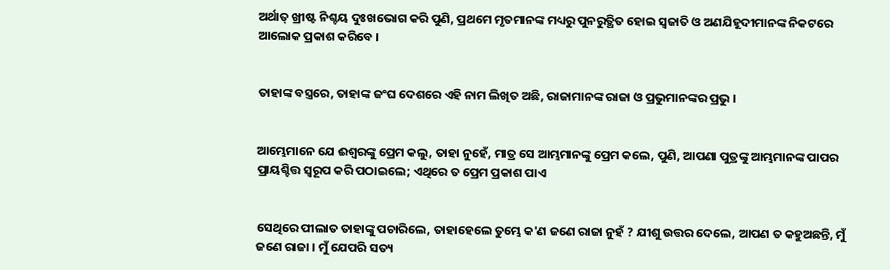ଅର୍ଥାତ୍ ଖ୍ରୀଷ୍ଟ ନିଶ୍ଚୟ ଦୁଃଖଭୋଗ କରି ପୁଣି, ପ୍ରଥମେ ମୃତମାନଙ୍କ ମଧ୍ୟରୁ ପୁନରୁତ୍ଥିତ ହୋଇ ସ୍ୱଜାତି ଓ ଅଣଯିହୂଦୀମାନଙ୍କ ନିକଟରେ ଆଲୋକ ପ୍ରକାଶ କରିବେ ।


ତାହାଙ୍କ ବସ୍ତ୍ରରେ, ତାହାଙ୍କ ଜଂଘ ଦେଶରେ ଏହି ନାମ ଲିଖିତ ଅଛି, ରାଜାମାନଙ୍କ ରାଜା ଓ ପ୍ରଭୁମାନଙ୍କର ପ୍ରଭୁ ।


ଆମ୍ଭେମାନେ ଯେ ଈଶ୍ୱରଙ୍କୁ ପ୍ରେମ କଲୁ, ତାହା ନୁହେଁ, ମାତ୍ର ସେ ଆମ୍ଭମାନଙ୍କୁ ପ୍ରେମ କଲେ, ପୁଣି, ଆପଣା ପୁତ୍ରଙ୍କୁ ଆମ୍ଭମାନଙ୍କ ପାପର ପ୍ରାୟଶ୍ଚିତ୍ତ ସ୍ୱରୂପ କରି ପଠାଇଲେ; ଏଥିରେ ତ ପ୍ରେମ ପ୍ରକାଶ ପାଏ


ସେଥିରେ ପୀଲାତ ତାହାଙ୍କୁ ପଚାରିଲେ, ତାହାହେଲେ ତୁମ୍ଭେ କ'ଣ ଜଣେ ରାଜା ନୁହଁ ? ଯୀଶୁ ଉତ୍ତର ଦେଲେ, ଆପଣ ତ କହୁଅଛନ୍ତି, ମୁଁ ଜଣେ ରାଜା । ମୁଁ ଯେପରି ସତ୍ୟ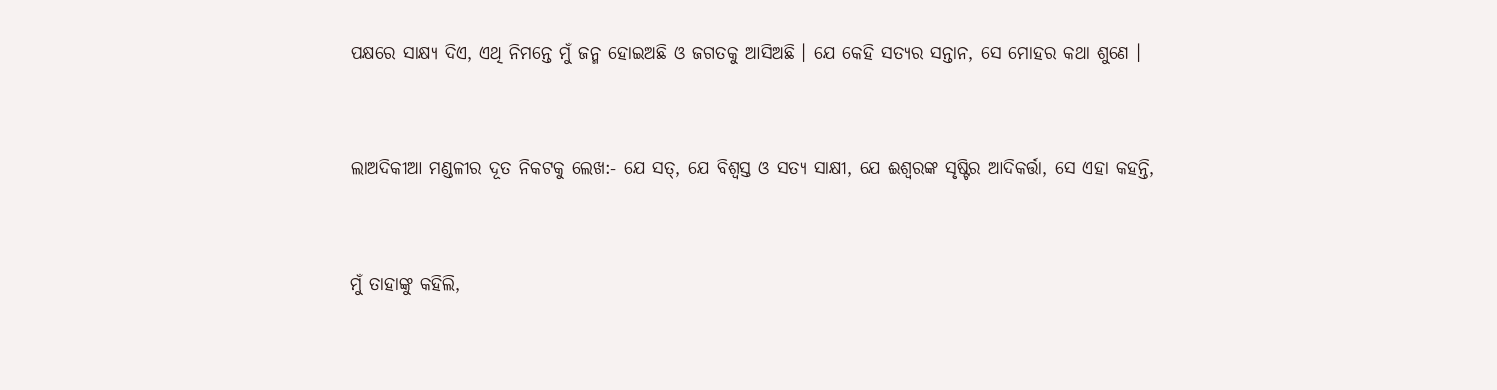ପକ୍ଷରେ ସାକ୍ଷ୍ୟ ଦିଏ, ଏଥି ନିମନ୍ତେ ମୁଁ ଜନ୍ମ ହୋଇଅଛି ଓ ଜଗତକୁ ଆସିଅଛି । ଯେ କେହି ସତ୍ୟର ସନ୍ତାନ, ସେ ମୋହର କଥା ଶୁଣେ ।


ଲାଅଦିକୀଆ ମଣ୍ଡଳୀର ଦୂତ ନିକଟକୁ ଲେଖ:- ଯେ ସତ୍, ଯେ ବିଶ୍ୱସ୍ତ ଓ ସତ୍ୟ ସାକ୍ଷୀ, ଯେ ଈଶ୍ୱରଙ୍କ ସୃଷ୍ଟିର ଆଦିକର୍ତ୍ତା, ସେ ଏହା କହନ୍ତି,


ମୁଁ ତାହାଙ୍କୁ କହିଲି,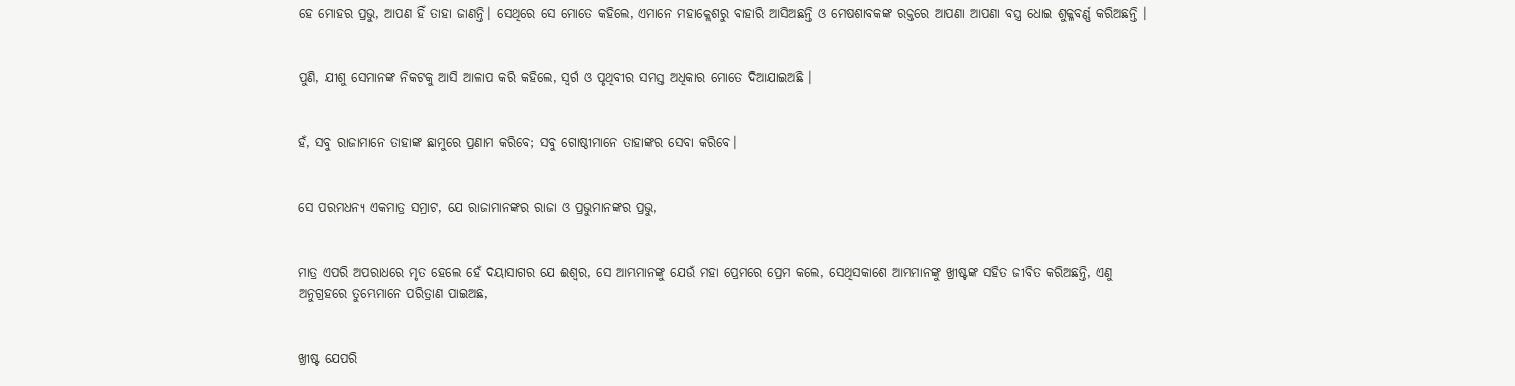ହେ ମୋହର ପ୍ରଭୁ, ଆପଣ ହିଁ ତାହା ଜାଣନ୍ତି। ସେଥିରେ ସେ ମୋତେ କହିଲେ, ଏମାନେ ମହାକ୍ଲେଶରୁ ବାହାରି ଆସିଅଛନ୍ତି ଓ ମେଷଶାବକଙ୍କ ରକ୍ତରେ ଆପଣା ଆପଣା ବସ୍ତ୍ର ଧୋଇ ଶୁକ୍ଳବର୍ଣ୍ଣ କରିଅଛନ୍ତି ।


ପୁଣି, ଯୀଶୁ ସେମାନଙ୍କ ନିକଟକୁ ଆସି ଆଳାପ କରି କହିଲେ, ସ୍ୱର୍ଗ ଓ ପୃଥିବୀର ସମସ୍ତ ଅଧିକାର ମୋତେ ଦିଆଯାଇଅଛି ।


ହଁ, ସବୁ ରାଜାମାନେ ତାହାଙ୍କ ଛାମୁରେ ପ୍ରଣାମ କରିବେ; ସବୁ ଗୋଷ୍ଠୀମାନେ ତାହାଙ୍କର ସେବା କରିବେ।


ସେ ପରମଧନ୍ୟ ଏକମାତ୍ର ସମ୍ରାଟ, ଯେ ରାଜାମାନଙ୍କର ରାଜା ଓ ପ୍ରଭୁମାନଙ୍କର ପ୍ରଭୁ,


ମାତ୍ର ଏପରି ଅପରାଧରେ ମୃତ ହେଲେ ହେଁ ଦୟାସାଗର ଯେ ଈଶ୍ୱର, ସେ ଆମ୍ଭମାନଙ୍କୁ ଯେଉଁ ମହା ପ୍ରେମରେ ପ୍ରେମ କଲେ, ସେଥିସକାଶେ ଆମ୍ଭମାନଙ୍କୁ ଖ୍ରୀଷ୍ଟଙ୍କ ସହିତ ଜୀବିତ କରିଅଛନ୍ତି, ଏଣୁ ଅନୁଗ୍ରହରେ ତୁମ୍ଭେମାନେ ପରିତ୍ରାଣ ପାଇଅଛ,


ଖ୍ରୀଷ୍ଟ ଯେପରି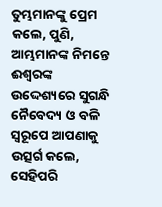ତୁମ୍ଭମାନଙ୍କୁ ପ୍ରେମ କଲେ, ପୁଣି, ଆମ୍ଭମାନଙ୍କ ନିମନ୍ତେ ଈଶ୍ୱରଙ୍କ ଉଦ୍ଦେଶ୍ୟରେ ସୁଗନ୍ଧି ନୈବେଦ୍ୟ ଓ ବଳି ସ୍ଵରୂପେ ଆପଣାକୁ ଉତ୍ସର୍ଗ କଲେ, ସେହିପରି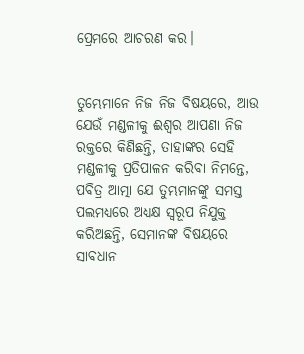ପ୍ରେମରେ ଆଚରଣ କର।


ତୁମ୍ଭେମାନେ ନିଜ ନିଜ ବିଷୟରେ, ଆଉ ଯେଉଁ ମଣ୍ଡଳୀକୁ ଈଶ୍ୱର ଆପଣା ନିଜ ରକ୍ତରେ କିଣିଛନ୍ତି, ତାହାଙ୍କର ସେହି ମଣ୍ଡଳୀକୁ ପ୍ରତିପାଳନ କରିବା ନିମନ୍ତେ, ପବିତ୍ର ଆତ୍ମା ଯେ ତୁମ୍ଭମାନଙ୍କୁ ସମସ୍ତ ପଲମଧ୍ୟରେ ଅଧ୍ୟକ୍ଷ ସ୍ୱରୂପ ନିଯୁକ୍ତ କରିଅଛନ୍ତି, ସେମାନଙ୍କ ବିଷୟରେ ସାବଧାନ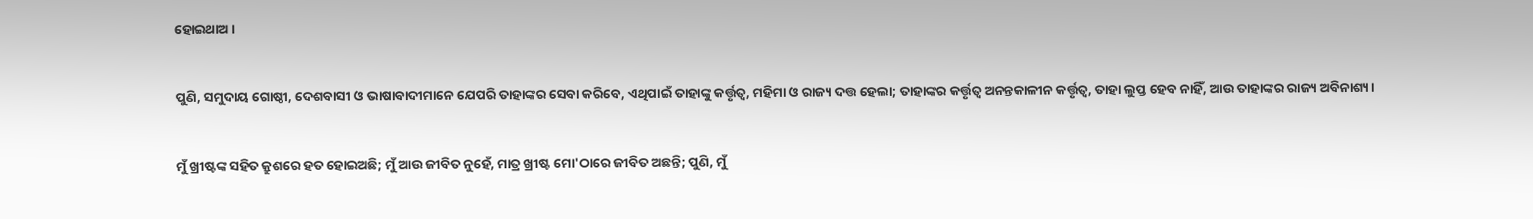ହୋଇଥାଅ ।


ପୁଣି, ସମୁଦାୟ ଗୋଷ୍ଠୀ, ଦେଶବାସୀ ଓ ଭାଷାବାଦୀମାନେ ଯେପରି ତାହାଙ୍କର ସେବା କରିବେ, ଏଥିପାଇଁ ତାହାଙ୍କୁ କର୍ତ୍ତୃତ୍ୱ, ମହିମା ଓ ରାଜ୍ୟ ଦତ୍ତ ହେଲା; ତାହାଙ୍କର କର୍ତ୍ତୃତ୍ୱ ଅନନ୍ତକାଳୀନ କର୍ତ୍ତୃତ୍ୱ, ତାହା ଲୁପ୍ତ ହେବ ନାହିଁ, ଆଉ ତାହାଙ୍କର ରାଜ୍ୟ ଅବିନାଶ୍ୟ।


ମୁଁ ଖ୍ରୀଷ୍ଟଙ୍କ ସହିତ କ୍ରୁଶରେ ହତ ହୋଇଅଛି; ମୁଁ ଆଉ ଜୀବିତ ନୁହେଁ, ମାତ୍ର ଖ୍ରୀଷ୍ଟ ମୋ'ଠାରେ ଜୀବିତ ଅଛନ୍ତି; ପୁଣି, ମୁଁ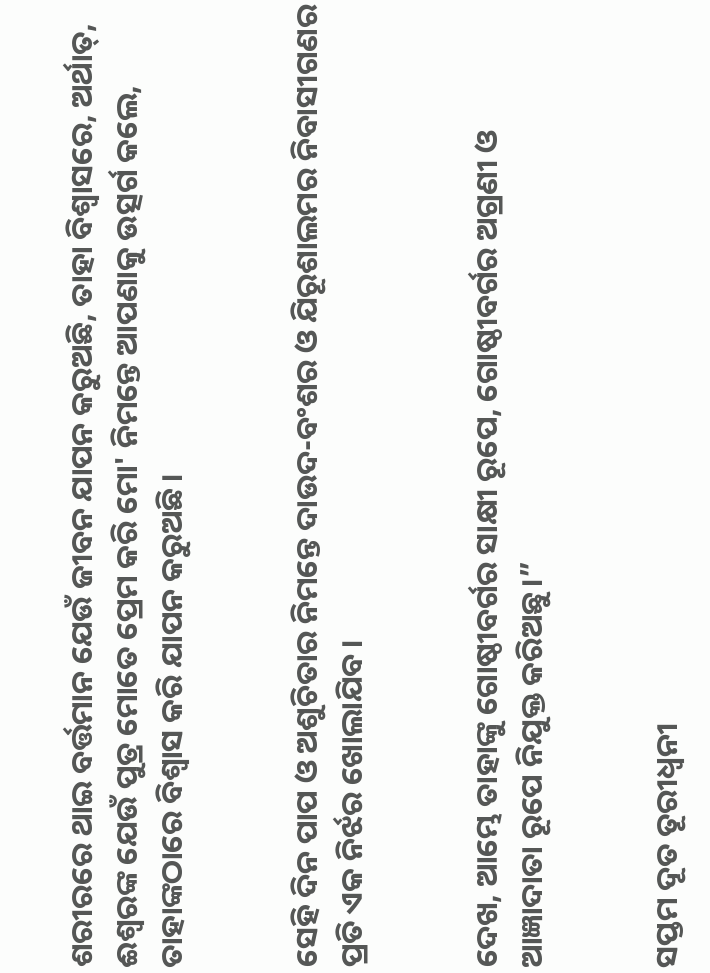ଶରୀରରେ ଥାଇ ବର୍ତ୍ତମାନ ଯେଉଁ ଜୀବନ ଯାପନ କରୁଅଛି, ତାହା ବିଶ୍ୱାସରେ, ଅର୍ଥାତ୍‍, ଈଶ୍ୱରଙ୍କ ଯେଉଁ ପୁତ୍ର ମୋତେ ପ୍ରେମ କରି ମୋ' ନିମନ୍ତେ ଆପଣାକୁ ଉତ୍ସର୍ଗ କଲେ, ତାହାଙ୍କଠାରେ ବିଶ୍ୱାସ କରି ଯାପନ କରୁଅଛି ।


ସେହି ଦିନ ପାପ ଓ ଅଶୁଚିତାର ନିମନ୍ତେ ଦାଉଦ-ବଂଶର ଓ ଯିରୂଶାଲମର ନିବାସୀଗଣର ପ୍ରତି ଏକ ନିର୍ଝର ଖୋଲାଯିବ।


ଦେଖ, ଆମ୍ଭେ ତାହାଙ୍କୁ ଗୋଷ୍ଠୀବର୍ଗର ସାକ୍ଷୀ ରୂପେ, ଗୋଷ୍ଠୀବର୍ଗର ଅଗ୍ରଣୀ ଓ ଆଜ୍ଞାଦାତା ରୂପେ ନିଯୁକ୍ତ କରିଅଛୁ।”


ସପ୍ତମ ଦୂତ ତୂରୀଧ୍ୱନୀ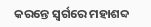କରନ୍ତେ ସ୍ୱର୍ଗରେ ମହାଶବ୍ଦ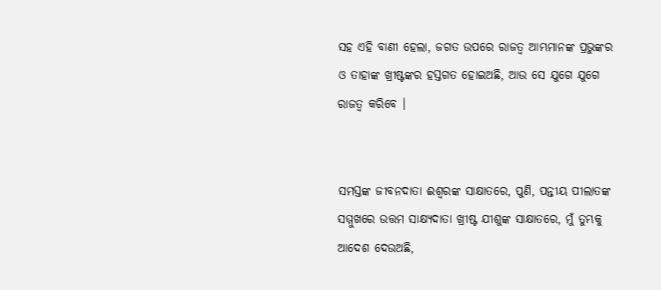ସହ ଏହି ବାଣୀ ହେଲା, ଜଗତ ଉପରେ ରାଜତ୍ୱ ଆମ୍ଭମାନଙ୍କ ପ୍ରଭୁଙ୍କର ଓ ତାହାଙ୍କ ଖ୍ରୀଷ୍ଟଙ୍କର ହସ୍ତଗତ ହୋଇଅଛି, ଆଉ ସେ ଯୁଗେ ଯୁଗେ ରାଜତ୍ୱ କରିବେ ।


ସମସ୍ତଙ୍କ ଜୀବନଦାତା ଈଶ୍ୱରଙ୍କ ସାକ୍ଷାତରେ, ପୁଣି, ପନ୍ତୀୟ ପୀଲାତଙ୍କ ସମ୍ମୁଖରେ ଉତ୍ତମ ସାକ୍ଷ୍ୟଦାତା ଖ୍ରୀଷ୍ଟ ଯୀଶୁଙ୍କ ସାକ୍ଷାତରେ, ମୁଁ ତୁମ୍ଭକୁ ଆଦେଶ ଦେଉଅଛି,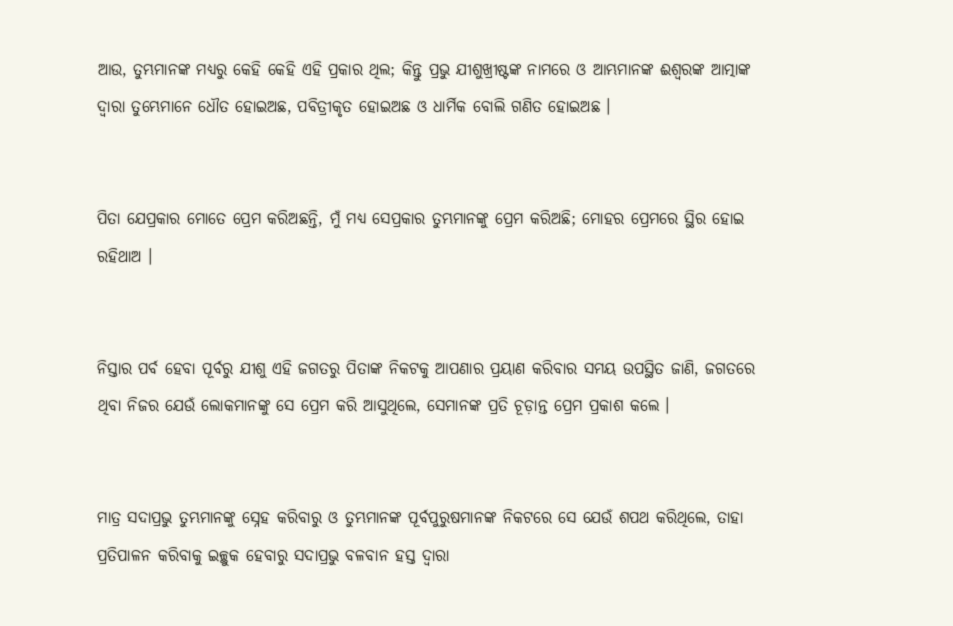ଆଉ, ତୁମ୍ଭମାନଙ୍କ ମଧ୍ୟରୁ କେହି କେହି ଏହି ପ୍ରକାର ଥିଲ; କିନ୍ତୁ ପ୍ରଭୁ ଯୀଶୁଖ୍ରୀଷ୍ଟଙ୍କ ନାମରେ ଓ ଆମ୍ଭମାନଙ୍କ ଈଶ୍ୱରଙ୍କ ଆତ୍ମାଙ୍କ ଦ୍ୱାରା ତୁମ୍ଭେମାନେ ଧୌତ ହୋଇଅଛ, ପବିତ୍ରୀକୃତ ହୋଇଅଛ ଓ ଧାର୍ମିକ ବୋଲି ଗଣିତ ହୋଇଅଛ ।


ପିତା ଯେପ୍ରକାର ମୋତେ ପ୍ରେମ କରିଅଛନ୍ତି, ମୁଁ ମଧ୍ୟ ସେପ୍ରକାର ତୁମ୍ଭମାନଙ୍କୁ ପ୍ରେମ କରିଅଛି; ମୋହର ପ୍ରେମରେ ସ୍ଥିର ହୋଇ ରହିଥାଅ ।


ନିସ୍ତାର ପର୍ବ ହେବା ପୂର୍ବରୁ ଯୀଶୁ ଏହି ଜଗତରୁ ପିତାଙ୍କ ନିକଟକୁ ଆପଣାର ପ୍ରୟାଣ କରିବାର ସମୟ ଉପସ୍ଥିତ ଜାଣି, ଜଗତରେ ଥିବା ନିଜର ଯେଉଁ ଲୋକମାନଙ୍କୁ ସେ ପ୍ରେମ କରି ଆସୁଥିଲେ, ସେମାନଙ୍କ ପ୍ରତି ଚୂଡ଼ାନ୍ତ ପ୍ରେମ ପ୍ରକାଶ କଲେ ।


ମାତ୍ର ସଦାପ୍ରଭୁ ତୁମ୍ଭମାନଙ୍କୁ ସ୍ନେହ କରିବାରୁ ଓ ତୁମ୍ଭମାନଙ୍କ ପୂର୍ବପୁରୁଷମାନଙ୍କ ନିକଟରେ ସେ ଯେଉଁ ଶପଥ କରିଥିଲେ, ତାହା ପ୍ରତିପାଳନ କରିବାକୁ ଇଚ୍ଛୁକ ହେବାରୁ ସଦାପ୍ରଭୁ ବଳବାନ ହସ୍ତ ଦ୍ୱାରା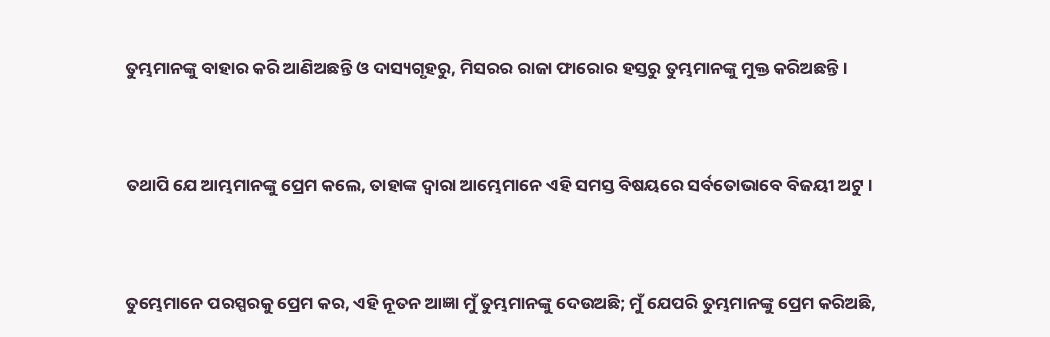ତୁମ୍ଭମାନଙ୍କୁ ବାହାର କରି ଆଣିଅଛନ୍ତି ଓ ଦାସ୍ୟଗୃହରୁ, ମିସରର ରାଜା ଫାରୋର ହସ୍ତରୁ ତୁମ୍ଭମାନଙ୍କୁ ମୁକ୍ତ କରିଅଛନ୍ତି।


ତଥାପି ଯେ ଆମ୍ଭମାନଙ୍କୁ ପ୍ରେମ କଲେ, ତାହାଙ୍କ ଦ୍ୱାରା ଆମ୍ଭେମାନେ ଏହି ସମସ୍ତ ବିଷୟରେ ସର୍ବତୋଭାବେ ବିଜୟୀ ଅଟୁ ।


ତୁମ୍ଭେମାନେ ପରସ୍ପରକୁ ପ୍ରେମ କର, ଏହି ନୂତନ ଆଜ୍ଞା ମୁଁ ତୁମ୍ଭମାନଙ୍କୁ ଦେଉଅଛି; ମୁଁ ଯେପରି ତୁମ୍ଭମାନଙ୍କୁ ପ୍ରେମ କରିଅଛି,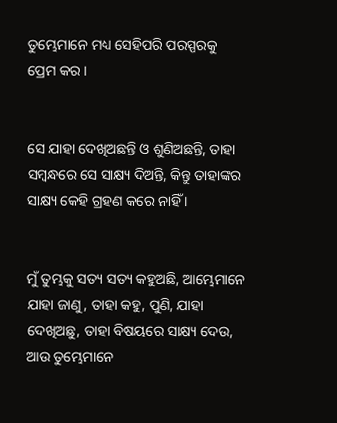ତୁମ୍ଭେମାନେ ମଧ୍ୟ ସେହିପରି ପରସ୍ପରକୁ ପ୍ରେମ କର ।


ସେ ଯାହା ଦେଖିଅଛନ୍ତି ଓ ଶୁଣିଅଛନ୍ତି, ତାହା ସମ୍ବନ୍ଧରେ ସେ ସାକ୍ଷ୍ୟ ଦିଅନ୍ତି, କିନ୍ତୁ ତାହାଙ୍କର ସାକ୍ଷ୍ୟ କେହି ଗ୍ରହଣ କରେ ନାହିଁ ।


ମୁଁ ତୁମ୍ଭକୁ ସତ୍ୟ ସତ୍ୟ କହୁଅଛି, ଆମ୍ଭେମାନେ ଯାହା ଜାଣୁ, ତାହା କହୁ, ପୁଣି, ଯାହା ଦେଖିଅଛୁ, ତାହା ବିଷୟରେ ସାକ୍ଷ୍ୟ ଦେଉ, ଆଉ ତୁମ୍ଭେମାନେ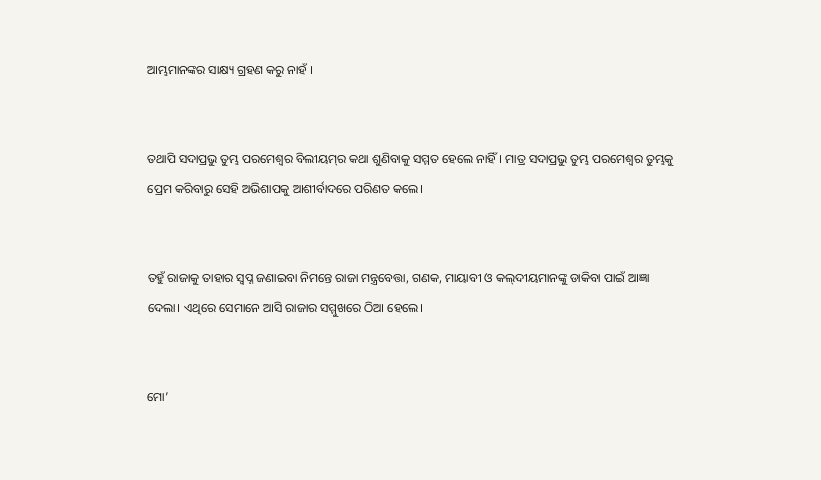ଆମ୍ଭମାନଙ୍କର ସାକ୍ଷ୍ୟ ଗ୍ରହଣ କରୁ ନାହଁ ।


ତଥାପି ସଦାପ୍ରଭୁ ତୁମ୍ଭ ପରମେଶ୍ୱର ବିଲୀୟମ୍‍ର କଥା ଶୁଣିବାକୁ ସମ୍ମତ ହେଲେ ନାହିଁ। ମାତ୍ର ସଦାପ୍ରଭୁ ତୁମ୍ଭ ପରମେଶ୍ୱର ତୁମ୍ଭକୁ ପ୍ରେମ କରିବାରୁ ସେହି ଅଭିଶାପକୁ ଆଶୀର୍ବାଦରେ ପରିଣତ କଲେ।


ତହୁଁ ରାଜାକୁ ତାହାର ସ୍ୱପ୍ନ ଜଣାଇବା ନିମନ୍ତେ ରାଜା ମନ୍ତ୍ରବେତ୍ତା, ଗଣକ, ମାୟାବୀ ଓ କଲ୍‍ଦୀୟମାନଙ୍କୁ ଡାକିବା ପାଇଁ ଆଜ୍ଞା ଦେଲା। ଏଥିରେ ସେମାନେ ଆସି ରାଜାର ସମ୍ମୁଖରେ ଠିଆ ହେଲେ।


ମୋ’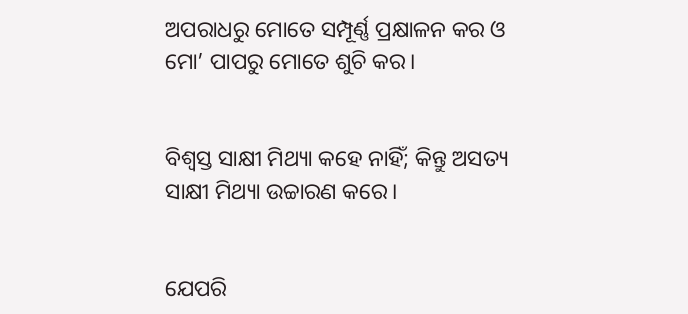ଅପରାଧରୁ ମୋତେ ସମ୍ପୂର୍ଣ୍ଣ ପ୍ରକ୍ଷାଳନ କର ଓ ମୋ’ ପାପରୁ ମୋତେ ଶୁଚି କର।


ବିଶ୍ୱସ୍ତ ସାକ୍ଷୀ ମିଥ୍ୟା କହେ ନାହିଁ; କିନ୍ତୁ ଅସତ୍ୟ ସାକ୍ଷୀ ମିଥ୍ୟା ଉଚ୍ଚାରଣ କରେ।


ଯେପରି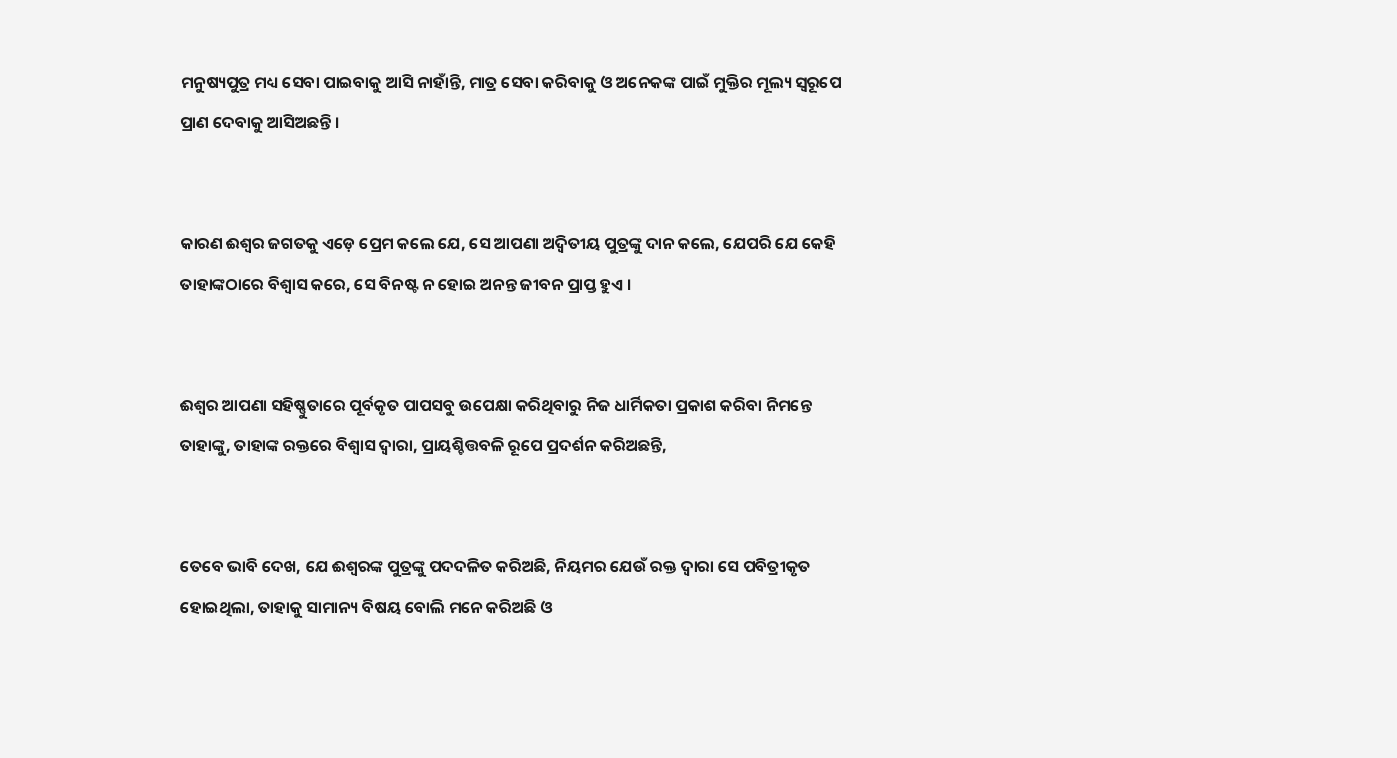ମନୁଷ୍ୟପୁତ୍ର ମଧ୍ୟ ସେବା ପାଇବାକୁ ଆସି ନାହାଁନ୍ତି, ମାତ୍ର ସେବା କରିବାକୁ ଓ ଅନେକଙ୍କ ପାଇଁ ମୁକ୍ତିର ମୂଲ୍ୟ ସ୍ୱରୂପେ ପ୍ରାଣ ଦେବାକୁ ଆସିଅଛନ୍ତି ।


କାରଣ ଈଶ୍ୱର ଜଗତକୁ ଏଡ଼େ ପ୍ରେମ କଲେ ଯେ, ସେ ଆପଣା ଅଦ୍ୱିତୀୟ ପୁତ୍ରଙ୍କୁ ଦାନ କଲେ, ଯେପରି ଯେ କେହି ତାହାଙ୍କଠାରେ ବିଶ୍ୱାସ କରେ, ସେ ବିନଷ୍ଟ ନ ହୋଇ ଅନନ୍ତ ଜୀବନ ପ୍ରାପ୍ତ ହୁଏ ।


ଈଶ୍ୱର ଆପଣା ସହିଷ୍ଣୁତାରେ ପୂର୍ବକୃତ ପାପସବୁ ଉପେକ୍ଷା କରିଥିବାରୁ ନିଜ ଧାର୍ମିକତା ପ୍ରକାଶ କରିବା ନିମନ୍ତେ ତାହାଙ୍କୁ, ତାହାଙ୍କ ରକ୍ତରେ ବିଶ୍ୱାସ ଦ୍ୱାରା, ପ୍ରାୟଶ୍ଚିତ୍ତବଳି ରୂପେ ପ୍ରଦର୍ଶନ କରିଅଛନ୍ତି,


ତେବେ ଭାବି ଦେଖ, ଯେ ଈଶ୍ୱରଙ୍କ ପୁତ୍ରଙ୍କୁ ପଦଦଳିତ କରିଅଛି, ନିୟମର ଯେଉଁ ରକ୍ତ ଦ୍ୱାରା ସେ ପବିତ୍ରୀକୃତ ହୋଇଥିଲା, ତାହାକୁ ସାମାନ୍ୟ ବିଷୟ ବୋଲି ମନେ କରିଅଛି ଓ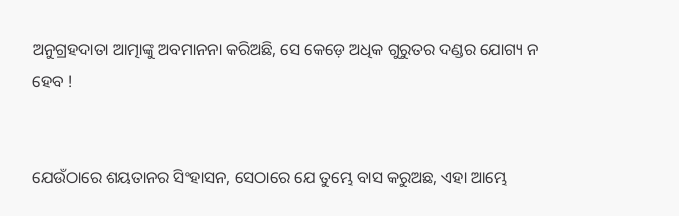ଅନୁଗ୍ରହଦାତା ଆତ୍ମାଙ୍କୁ ଅବମାନନା କରିଅଛି, ସେ କେଡ଼େ ଅଧିକ ଗୁରୁତର ଦଣ୍ଡର ଯୋଗ୍ୟ ନ ହେବ !


ଯେଉଁଠାରେ ଶୟତାନର ସିଂହାସନ, ସେଠାରେ ଯେ ତୁମ୍ଭେ ବାସ କରୁଅଛ, ଏହା ଆମ୍ଭେ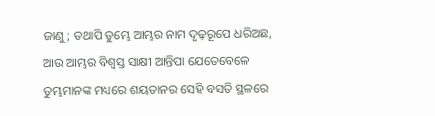ଜାଣୁ; ତଥାପି ତୁମ୍ଭେ ଆମ୍ଭର ନାମ ଦୃଢ଼ରୂପେ ଧରିଅଛ, ଆଉ ଆମ୍ଭର ବିଶ୍ୱସ୍ତ ସାକ୍ଷୀ ଆନ୍ତିପା ଯେତେବେଳେ ତୁମ୍ଭମାନଙ୍କ ମଧ୍ୟରେ ଶୟତାନର ସେହି ବସତି ସ୍ଥଳରେ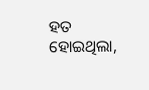ହତ ହୋଇଥିଲା,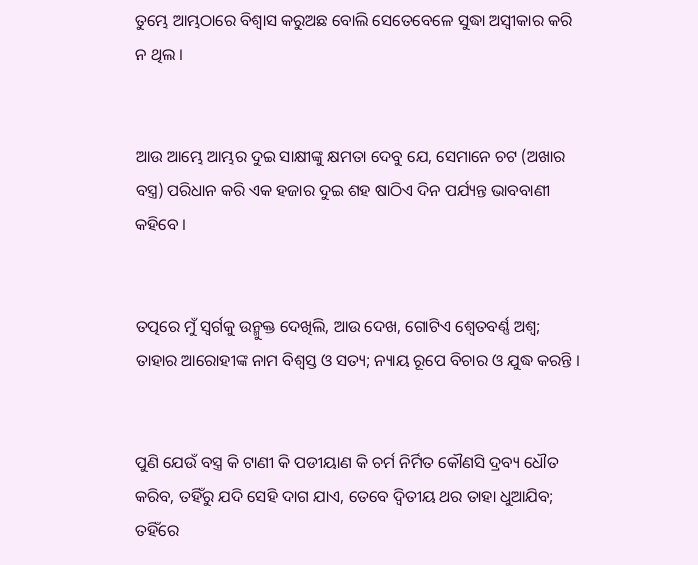ତୁମ୍ଭେ ଆମ୍ଭଠାରେ ବିଶ୍ୱାସ କରୁଅଛ ବୋଲି ସେତେବେଳେ ସୁଦ୍ଧା ଅସ୍ୱୀକାର କରି ନ ଥିଲ ।


ଆଉ ଆମ୍ଭେ ଆମ୍ଭର ଦୁଇ ସାକ୍ଷୀଙ୍କୁ କ୍ଷମତା ଦେବୁ ଯେ, ସେମାନେ ଚଟ (ଅଖାର ବସ୍ତ୍ର) ପରିଧାନ କରି ଏକ ହଜାର ଦୁଇ ଶହ ଷାଠିଏ ଦିନ ପର୍ଯ୍ୟନ୍ତ ଭାବବାଣୀ କହିବେ ।


ତତ୍ପରେ ମୁଁ ସ୍ୱର୍ଗକୁ ଉନ୍ମୁକ୍ତ ଦେଖିଲି, ଆଉ ଦେଖ, ଗୋଟିଏ ଶ୍ୱେତବର୍ଣ୍ଣ ଅଶ୍ୱ; ତାହାର ଆରୋହୀଙ୍କ ନାମ ବିଶ୍ୱସ୍ତ ଓ ସତ୍ୟ; ନ୍ୟାୟ ରୂପେ ବିଚାର ଓ ଯୁଦ୍ଧ କରନ୍ତି ।


ପୁଣି ଯେଉଁ ବସ୍ତ୍ର କି ଟାଣୀ କି ପଡୀୟାଣ କି ଚର୍ମ ନିର୍ମିତ କୌଣସି ଦ୍ରବ୍ୟ ଧୌତ କରିବ, ତହିଁରୁ ଯଦି ସେହି ଦାଗ ଯାଏ, ତେବେ ଦ୍ୱିତୀୟ ଥର ତାହା ଧୁଆଯିବ; ତହିଁରେ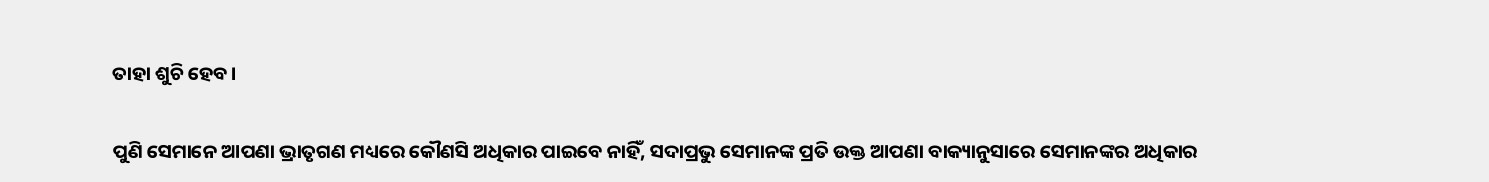ତାହା ଶୁଚି ହେବ।


ପୁଣି ସେମାନେ ଆପଣା ଭ୍ରାତୃଗଣ ମଧ୍ୟରେ କୌଣସି ଅଧିକାର ପାଇବେ ନାହିଁ, ସଦାପ୍ରଭୁ ସେମାନଙ୍କ ପ୍ରତି ଉକ୍ତ ଆପଣା ବାକ୍ୟାନୁସାରେ ସେମାନଙ୍କର ଅଧିକାର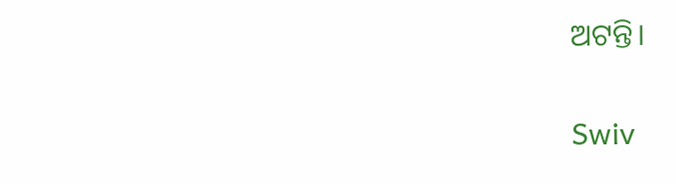ଅଟନ୍ତି।


Swiv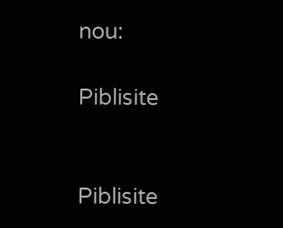nou:

Piblisite


Piblisite